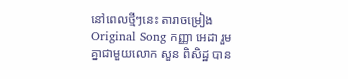នៅពេលថ្មីៗនេះ តារាចម្រៀង Original Song កញ្ញា អេដា រួមគ្នាជាមួយលោក សួន ពិសិដ្ឋ បាន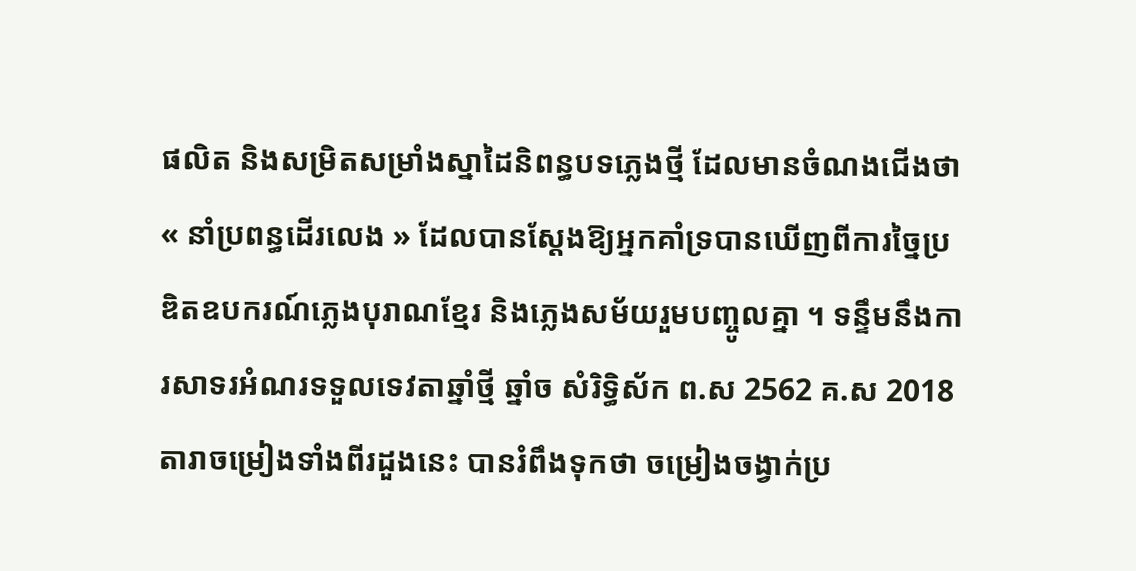ផលិត និងសម្រិតសម្រាំងស្នាដៃនិពន្ធបទភ្លេងថ្មី ដែលមានចំណងជើងថា « នាំប្រពន្ធដើរលេង » ដែលបានស្ដែងឱ្យអ្នកគាំទ្របានឃើញពីការច្នៃប្រឌិតឧបករណ៍ភ្លេងបុរាណខ្មែរ និងភ្លេងសម័យរួមបញ្ចូលគ្នា ។ ទន្ទឹមនឹងការសាទរអំណរទទួលទេវតាឆ្នាំថ្មី ឆ្នាំច សំរិទ្ធិស័ក ព.ស 2562 គ.ស 2018 តារាចម្រៀងទាំងពីរដួងនេះ បានរំពឹងទុកថា ចម្រៀងចង្វាក់ប្រ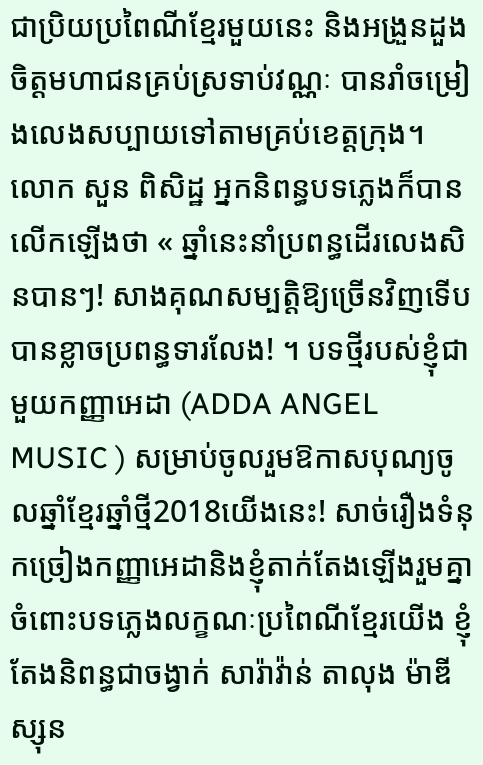ជាប្រិយប្រពៃណីខ្មែរមួយនេះ និងអង្រួនដួងចិត្តមហាជនគ្រប់ស្រទាប់វណ្ណៈ បានរាំចម្រៀងលេងសប្បាយទៅតាមគ្រប់ខេត្តក្រុង។
លោក សួន ពិសិដ្ឋ អ្នកនិពន្ធបទភ្លេងក៏បានលើកឡើងថា « ឆ្នាំនេះនាំប្រពន្ធដើរលេងសិនបានៗ! សាងគុណសម្បត្តិឱ្យច្រើនវិញទើបបានខ្លាចប្រពន្ធទារលែង! ។ បទថ្មីរបស់ខ្ញុំជាមួយកញ្ញាអេដា (ADDA ANGEL MUSIC ) សម្រាប់ចូលរួមឱកាសបុណ្យចូលឆ្នាំខ្មែរឆ្នាំថ្មី2018យើងនេះ! សាច់រឿងទំនុកច្រៀងកញ្ញាអេដានិងខ្ញុំតាក់តែងឡើងរួមគ្នា ចំពោះបទភ្លេងលក្ខណៈប្រពៃណីខ្មែរយើង ខ្ញុំតែងនិពន្ធជាចង្វាក់ សារ៉ាវ៉ាន់ តាលុង ម៉ាឌីស្សុន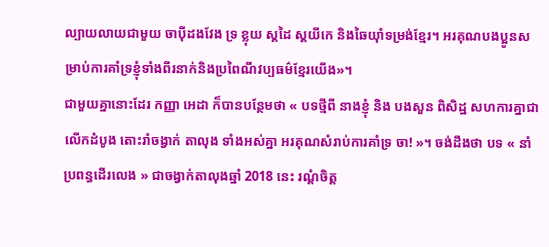ល្បាយលាយជាមួយ ចាប៉ីដងវែង ទ្រ ខ្លុយ ស្គដៃ ស្គយីកេ និងឆៃយ៉ាំទម្រង់ខ្មែរ។ អរគុណបងប្អូនសម្រាប់ការគាំទ្រខ្ញុំទាំងពីរនាក់និងប្រពៃណីវប្បធម៌ខ្មែរយើង»។
ជាមួយគ្នានោះដែរ កញ្ញា អេដា ក៏បានបន្ថែមថា « បទថ្មីពី នាងខ្ញុំ និង បងសួន ពិសិដ្ឋ សហការគ្នាជាលើកដំបូង តោះរាំចង្វាក់ តាលុង ទាំងអស់គ្នា អរគុណសំរាប់ការគាំទ្រ ចា! »។ ចង់ដឹងថា បទ « នាំប្រពន្ធដើរលេង » ជាចង្វាក់តាលុងឆ្នាំ 2018 នេះ រណ្ដំចិត្ត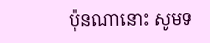ប៉ុនណានោះ សូមទ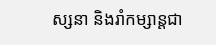ស្សនា និងរាំកម្សាន្ដជា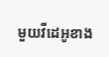មួយវីដេអូខាង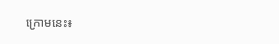ក្រោមនេះ៖